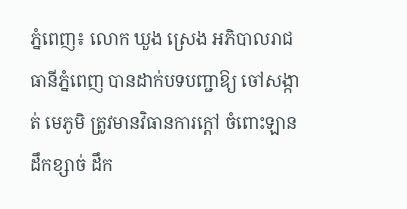ភ្នំពេញ៖ លោក ឃួង ស្រេង អភិបាលរាជធានីភ្នំពេញ បានដាក់បទបញ្ជាឱ្យ ចៅសង្កាត់ មេភូមិ ត្រូវមានវិធានការក្ដៅ ចំពោះឡានដឹកខ្សាច់ ដឹក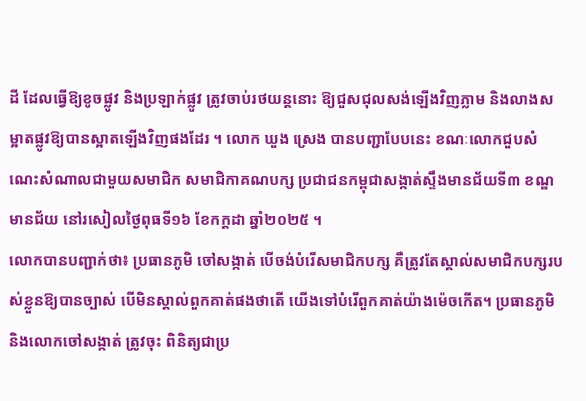ដី ដែលធ្វើឱ្យខូចផ្លូវ និងប្រឡាក់ផ្លូវ ត្រូវចាប់រថយន្ដនោះ ឱ្យជួសជុលសង់ឡើងវិញភ្លាម និងលាងសម្អាតផ្លូវឱ្យបានស្អាតឡើងវិញផងដែរ ។ លោក ឃួង ស្រេង បានបញ្ជាបែបនេះ ខណៈលោកជួបសំណេះសំណាលជាមួយសមាជិក សមាជិកាគណបក្ស ប្រជាជនកម្ពុជាសង្កាត់ស្ទឹងមានជ័យទី៣ ខណ្ឌមានជ័យ នៅរសៀលថ្ងៃពុធទី១៦ ខែកក្ដដា ឆ្នាំ២០២៥ ។
លោកបានបញ្ជាក់ថា៖ ប្រធានភូមិ ចៅសង្កាត់ បើចង់បំរើសមាជិកបក្ស គឺត្រូវតែស្គាល់សមាជិកបក្សរបស់ខ្លួនឱ្យបានច្បាស់ បើមិនស្គាល់ពួកគាត់ផងថាតើ យើងទៅបំរើពួកគាត់យ៉ាងម៉េចកើត។ ប្រធានភូមិ និងលោកចៅសង្កាត់ ត្រូវចុះ ពិនិត្យជាប្រ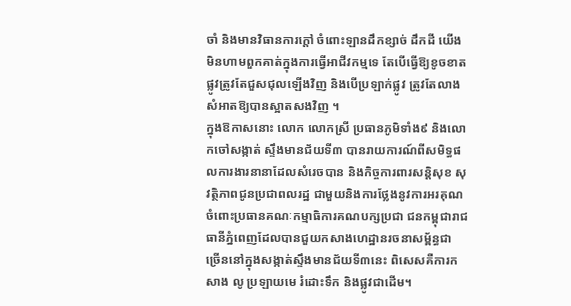ចាំ និងមានវិធានការក្ដៅ ចំពោះឡានដឹកខ្សាច់ ដឹកដី យើងមិនហាមពួកគាត់ក្នុងការធ្វើអាជីវកម្មទេ តែបើធ្វើឱ្យខូចខាតផ្លូវត្រូវតែជួសជុលឡើងវិញ និងបើប្រឡាក់ផ្លូវ ត្រូវតែលាងសំអាតឱ្យបានស្អាតសងវិញ ។
ក្នុងឱកាសនោះ លោក លោកស្រី ប្រធានភូមិទាំង៩ និងលោកចៅសង្កាត់ ស្ទឹងមានជ័យទី៣ បានរាយការណ៍ពីសមិទ្ធផលការងារនានាដែលសំរេចបាន និងកិច្ចការពារសន្តិសុខ សុវត្ថិភាពជូនប្រជាពលរដ្ឋ ជាមួយនិងការថ្លែងនូវការអរគុណចំពោះប្រធានគណៈកម្មាធិការគណបក្សប្រជា ជនកម្ពុជារាជធានីភ្នំពេញដែលបានជួយកសាងហេដ្ឋានរចនាសម្ព័ន្ធជា ច្រើននៅក្នុងសង្កាត់ស្ទឹងមានជ័យទី៣នេះ ពិសេសគឺការកសាង លូ ប្រឡាយមេ រំដោះទឹក និងផ្លូវជាដើម។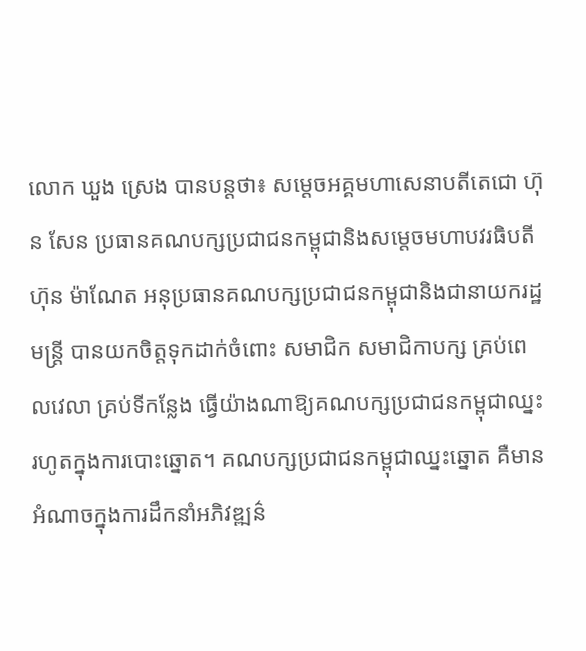លោក ឃួង ស្រេង បានបន្តថា៖ សម្តេចអគ្គមហាសេនាបតីតេជោ ហ៊ុន សែន ប្រធានគណបក្សប្រជាជនកម្ពុជានិងសម្តេចមហាបវរធិបតី ហ៊ុន ម៉ាណែត អនុប្រធានគណបក្សប្រជាជនកម្ពុជានិងជានាយករដ្ឋមន្ត្រី បានយកចិត្តទុកដាក់ចំពោះ សមាជិក សមាជិកាបក្ស គ្រប់ពេលវេលា គ្រប់ទីកន្លែង ធ្វើយ៉ាងណាឱ្យគណបក្សប្រជាជនកម្ពុជាឈ្នះរហូតក្នុងការបោះឆ្នោត។ គណបក្សប្រជាជនកម្ពុជាឈ្នះឆ្នោត គឺមានអំណាចក្នុងការដឹកនាំអភិវឌ្ឍន៌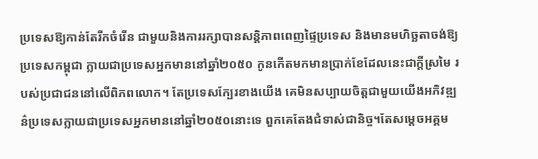ប្រទេសឱ្យកាន់តែរីកចំរើន ជាមួយនិងការរក្សាបានសន្តិភាពពេញផ្ទៃប្រទេស និងមានមហិច្ឆតាចង់ឱ្យប្រទេសកម្ពុជា ក្លាយជាប្រទេសអ្នកមាននៅឆ្នាំ២០៥០ កូនកើតមកមានប្រាក់ខែដែលនេះជាក្តីស្រមៃ របស់ប្រជាជននៅលើពិភពលោក។ តែប្រទេសក្បែរខាងយើង គេមិនសប្បាយចិត្តជាមួយយើងអភិវឌ្ឍន៌ប្រទេសក្លាយជាប្រទេសអ្នកមាននៅឆ្នាំ២០៥០នោះទេ ពួកគេតែងជំទាស់ជានិច្ច។តែសម្តេចអគ្គម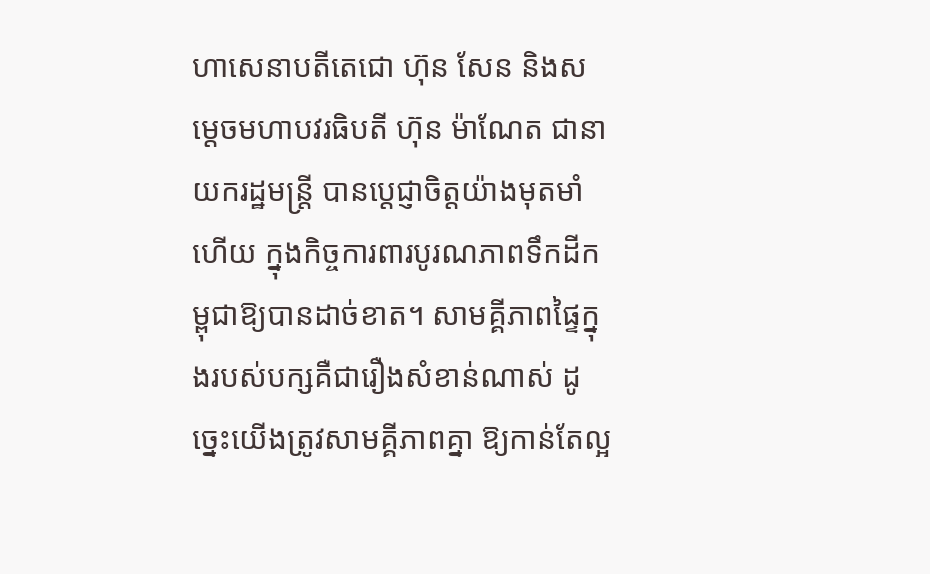ហាសេនាបតីតេជោ ហ៊ុន សែន និងសម្តេចមហាបវរធិបតី ហ៊ុន ម៉ាណែត ជានាយករដ្ឋមន្ត្រី បានប្តេជ្ញាចិត្តយ៉ាងមុតមាំហើយ ក្នុងកិច្ចការពារបូរណភាពទឹកដីកម្ពុជាឱ្យបានដាច់ខាត។ សាមគ្គីភាពផ្ទៃក្នុងរបស់បក្សគឺជារឿងសំខាន់ណាស់ ដូច្នេះយើងត្រូវសាមគ្គីភាពគ្នា ឱ្យកាន់តែល្អ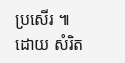ប្រសើរ ៕ ដោយ សំរិត